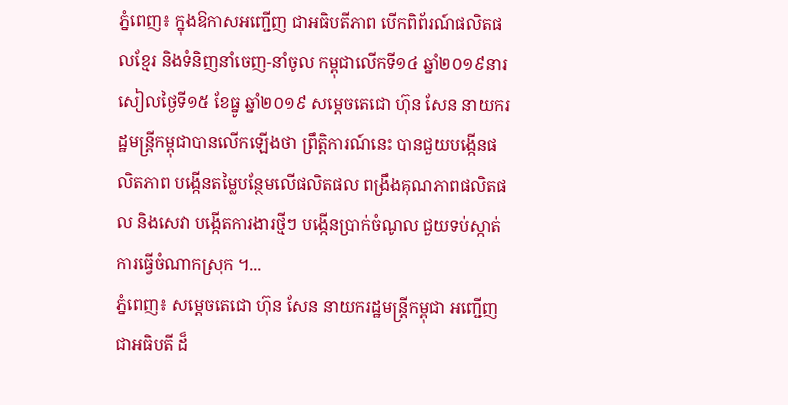ភ្នំពេញ៖ ក្នុងឱកាសអញ្ជើញ ជាអធិបតីភាព បើកពិព័រណ៍ផលិតផលខែ្មរ និងទំនិញនាំចេញ-នាំចូល កម្ពុជាលើកទី១៤ ឆ្នាំ២០១៩នារសៀលថ្ងៃទី១៥ ខែធ្នូ ឆ្នាំ២០១៩ សម្តេចតេជោ ហ៊ុន សែន នាយករដ្ឋមន្រ្តីកម្ពុជាបានលើកឡើងថា ព្រឹត្តិការណ៍នេះ បានជួយបង្កើនផលិតភាព បង្កើនតម្លៃបន្ថែមលើផលិតផល ពង្រឹងគុណភាពផលិតផល និងសេវា បង្កើតការងារថ្មីៗ បង្កើនប្រាក់ចំណូល ជួយទប់ស្កាត់ការធ្វើចំណាកស្រុក ។...
ភ្នំពេញ៖ សម្តេចតេជោ ហ៊ុន សែន នាយករដ្ឋមន្ត្រីកម្ពុជា អញ្ជើញជាអធិបតី ដ៏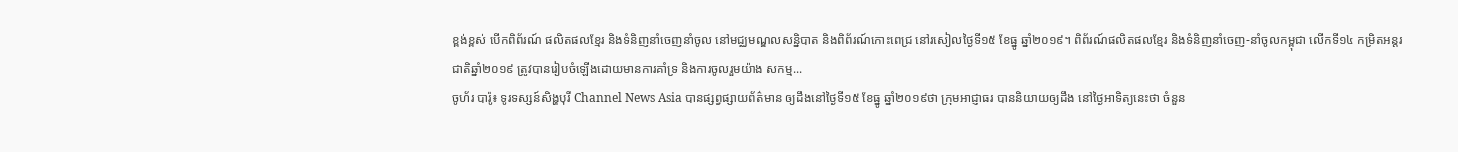ខ្ពង់ខ្ពស់ បើកពិព័រណ៍ ផលិតផលខែ្មរ និងទំនិញនាំចេញនាំចូល នៅមជ្ឈមណ្ឌលសន្និបាត និងពិព័រណ៍កោះពេជ្រ នៅរសៀលថ្ងៃទី១៥ ខែធ្នូ ឆ្នាំ២០១៩។ ពិព័រណ៍ផលិតផលខ្មែរ និងទំនិញនាំចេញ-នាំចូលកម្ពុជា លើកទី១៤ កម្រិតអន្តរជាតិឆ្នាំ២០១៩ ត្រូវបានរៀបចំឡើងដោយមានការគាំទ្រ និងការចូលរួមយ៉ាង សកម្ម...
ចូហ័រ បារ៉ូ៖ ទូរទស្សន៍សិង្ហបុរី Channel News Asia បានផ្សព្វផ្សាយព័ត៌មាន ឲ្យដឹងនៅថ្ងៃទី១៥ ខែធ្នូ ឆ្នាំ២០១៩ថា ក្រុមអាជ្ញាធរ បាននិយាយឲ្យដឹង នៅថ្ងៃអាទិត្យនេះថា ចំនួន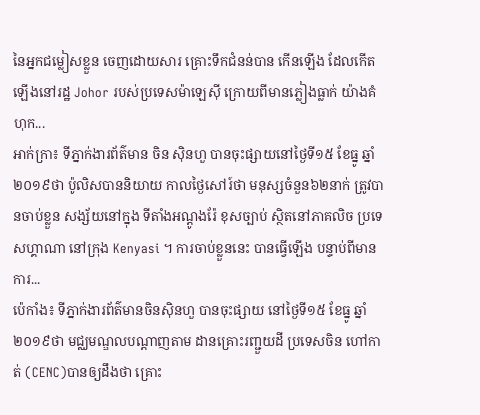នៃអ្នកជម្លៀសខ្លួន ចេញដោយសារ គ្រោះទឹកជំនន់បាន កើនឡើង ដែលកើតឡើងនៅរដ្ឋ Johor របស់ប្រទេសម៉ាឡេស៊ី ក្រោយពីមានភ្លៀងធ្លាក់ យ៉ាងគំហុក...
អាក់ក្រា៖ ទីភ្នាក់ងារព័ត៌មាន ចិន ស៊ិនហួ បានចុះផ្សាយនៅថ្ងៃទី១៥ ខែធ្នូ ឆ្នាំ២០១៩ថា ប៉ូលិសបាននិយាយ កាលថ្ងៃសៅរ៍ថា មនុស្សចំនួន៦២នាក់ ត្រូវបានចាប់ខ្លួន សង្ស័យនៅក្នុង ទីតាំងអណ្តូងរ៉ែ ខុសច្បាប់ ស្ថិតនៅភាគលិច ប្រទេសហ្គាណា នៅក្រុង Kenyasi ។ ការចាប់ខ្លួននេះ បានធ្វើឡើង បន្ទាប់ពីមានការ...
ប៉េកាំង៖ ទីភ្នាក់ងារព័ត៌មានចិនស៊ិនហួ បានចុះផ្សាយ នៅថ្ងៃទី១៥ ខែធ្នូ ឆ្នាំ២០១៩ថា មជ្ឈមណ្ឌលបណ្តាញតាម ដានគ្រោះរញ្ជួយដី ប្រទេសចិន ហៅកាត់ (CENC)បានឲ្យដឹងថា គ្រោះ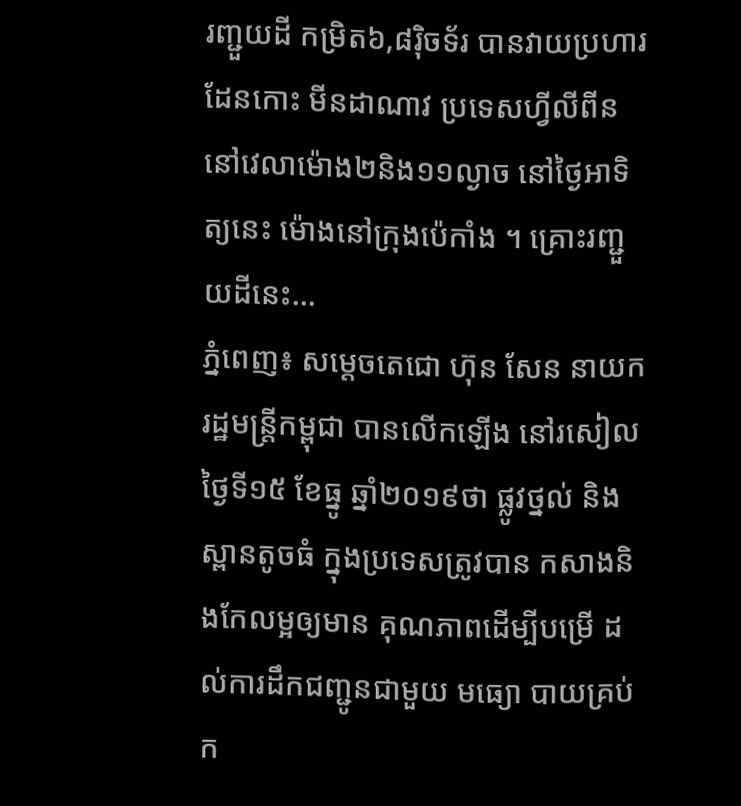រញ្ជួយដី កម្រិត៦,៨រ៉ិចទ័រ បានវាយប្រហារ ដែនកោះ មីនដាណាវ ប្រទេសហ្វីលីពីន នៅវេលាម៉ោង២និង១១ល្ងាច នៅថ្ងៃអាទិត្យនេះ ម៉ោងនៅក្រុងប៉េកាំង ។ គ្រោះរញ្ជួយដីនេះ...
ភ្នំពេញ៖ សម្តេចតេជោ ហ៊ុន សែន នាយករដ្ឋមន្រ្តីកម្ពុជា បានលើកឡើង នៅរសៀលថ្ងៃទី១៥ ខែធ្នូ ឆ្នាំ២០១៩ថា ផ្លូវថ្នល់ និងស្ពានតូចធំ ក្នុងប្រទេសត្រូវបាន កសាងនិងកែលម្អឲ្យមាន គុណភាពដើម្បីបម្រើ ដល់ការដឹកជញ្ជូនជាមួយ មធ្យោ បាយគ្រប់ក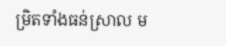ម្រិតទាំងធន់ស្រាល ម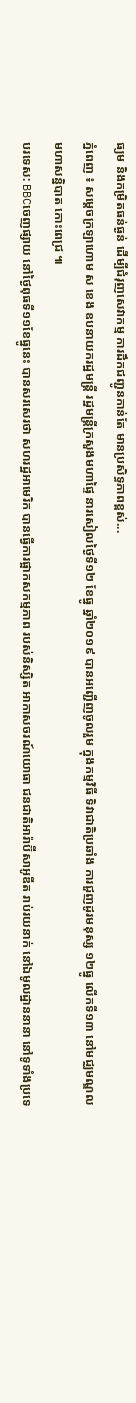ធ្យម និងកម្រិតធន់ធ្ងន់ ដើម្បីជំរុញសេវាកម្ម ការដឹកជញ្ជូនកាន់តែ មានប្រសិទ្ធភាពខ្ពស់...
ភ្នំពេញ ៖ សម្ដេចក្រឡាហោម ស ខេង ឧបនាយករដ្ឋមន្ត្រី រដ្ឋមន្ត្រីក្រសួងមហាផ្ទៃ នារសៀលថ្ងៃទី១២ ខែធ្នូ ឆ្នាំ២០១៩ បានអញ្ជើញចូលរួម ក្នុងកម្មវិធី ទិវាជាតិប្រឆាំង ការជួញដូរមនុស្ស ១២ធ្នូ លើកទី១៣ នៅមជ្ឈមណ្ឌលមហាសន្និបាត កោះពេជ្រ ៕
បរទេស: BBCចេញផ្សាយ នៅថ្ងៃពុធទី១១ខែធ្នូនេះ បានសរសេរថា សហរដ្ឋអាមេរិក បានធ្វើការផ្អាកសកម្មភាព របស់និស្សិត អាកាសចរណ៍យោធា ជនជាតិអារ៉ាប៊ីសាអូឌីត រាប់រយនាក់ នៅឯមូលដ្ឋាននានា នៅទូទាំងប្រទេ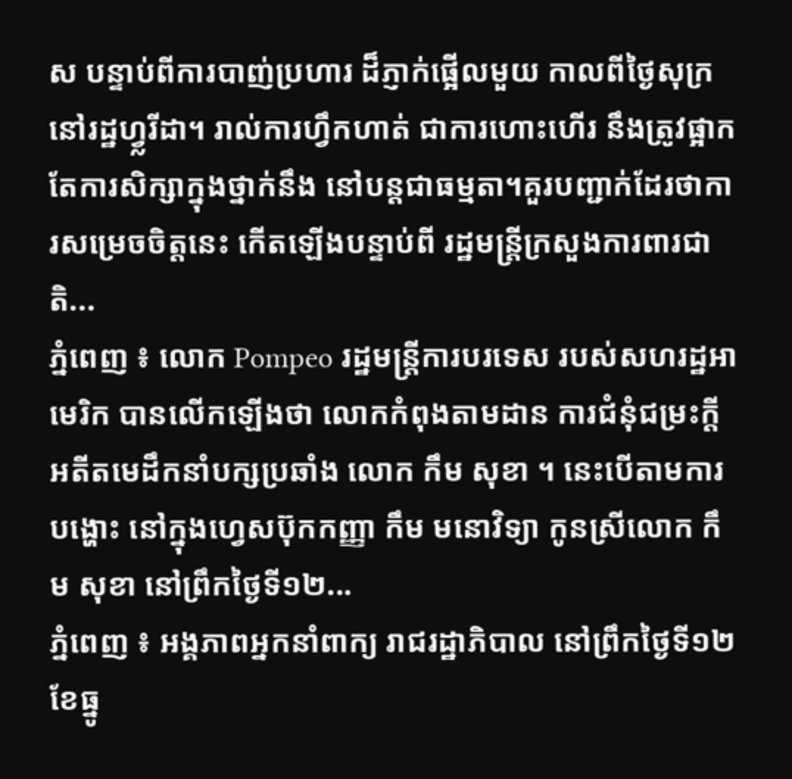ស បន្ទាប់ពីការបាញ់ប្រហារ ដ៏ភ្ញាក់ផ្អើលមួយ កាលពីថ្ងៃសុក្រនៅរដ្ឋហ្វ្លរីដា។ រាល់ការហ្វឹកហាត់ ជាការហោះហើរ នឹងត្រូវផ្អាក តែការសិក្សាក្នុងថ្នាក់នឹង នៅបន្តជាធម្មតា។គួរបញ្ជាក់ដែរថាការសម្រេចចិត្តនេះ កើតឡើងបន្ទាប់ពី រដ្ឋមន្រ្តីក្រសួងការពារជាតិ...
ភ្នំពេញ ៖ លោក Pompeo រដ្ឋមន្ត្រីការបរទេស របស់សហរដ្ឋអាមេរិក បានលើកឡើងថា លោកកំពុងតាមដាន ការជំនុំជម្រះក្តី អតីតមេដឹកនាំបក្សប្រឆាំង លោក កឹម សុខា ។ នេះបើតាមការបង្ហោះ នៅក្នុងហ្វេសប៊ុកកញ្ញា កឹម មនោវិទ្យា កូនស្រីលោក កឹម សុខា នៅព្រឹកថ្ងៃទី១២...
ភ្នំពេញ ៖ អង្គភាពអ្នកនាំពាក្យ រាជរដ្ឋាភិបាល នៅព្រឹកថ្ងៃទី១២ ខែធ្នូ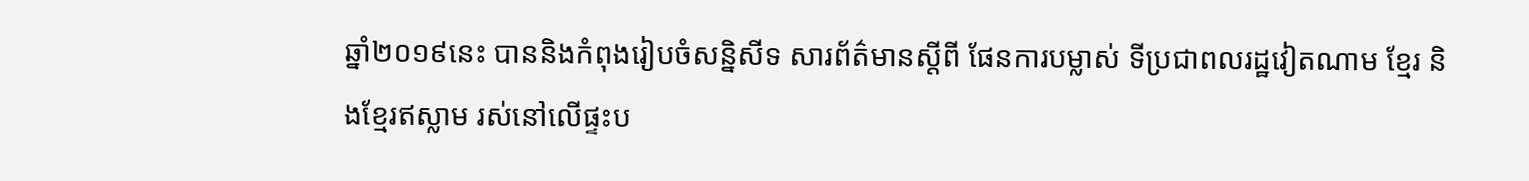ឆ្នាំ២០១៩នេះ បាននិងកំពុងរៀបចំសន្និសីទ សារព័ត៌មានស្តីពី ផែនការបម្លាស់ ទីប្រជាពលរដ្ឋវៀតណាម ខ្មែរ និងខ្មែរឥស្លាម រស់នៅលើផ្ទះប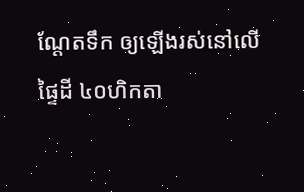ណ្តែតទឹក ឲ្យឡើងរស់នៅលើ ផ្ទៃដី ៤០ហិកតា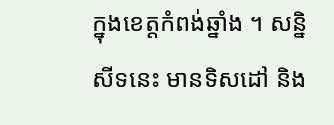ក្នុងខេត្តកំពង់ឆ្នាំង ។ សន្និសីទនេះ មានទិសដៅ និង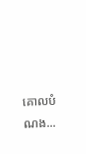គោលបំណង...